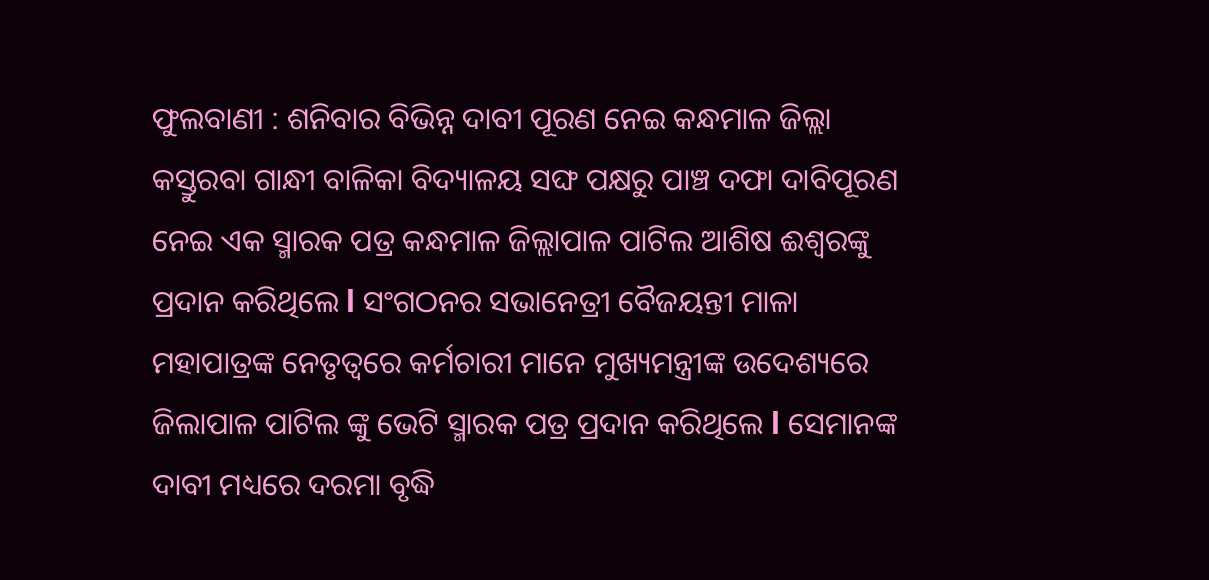ଫୁଲବାଣୀ : ଶନିବାର ବିଭିନ୍ନ ଦାବୀ ପୂରଣ ନେଇ କନ୍ଧମାଳ ଜିଲ୍ଲା କସ୍ତୁରବା ଗାନ୍ଧୀ ବାଳିକା ବିଦ୍ୟାଳୟ ସଙ୍ଘ ପକ୍ଷରୁ ପାଞ୍ଚ ଦଫା ଦାବିପୂରଣ ନେଇ ଏକ ସ୍ମାରକ ପତ୍ର କନ୍ଧମାଳ ଜିଲ୍ଲାପାଳ ପାଟିଲ ଆଶିଷ ଈଶ୍ୱରଙ୍କୁ ପ୍ରଦାନ କରିଥିଲେ l ସଂଗଠନର ସଭାନେତ୍ରୀ ବୈଜୟନ୍ତୀ ମାଳା ମହାପାତ୍ରଙ୍କ ନେତୃତ୍ୱରେ କର୍ମଚାରୀ ମାନେ ମୁଖ୍ୟମନ୍ତ୍ରୀଙ୍କ ଉଦେଶ୍ୟରେ ଜିଲାପାଳ ପାଟିଲ ଙ୍କୁ ଭେଟି ସ୍ମାରକ ପତ୍ର ପ୍ରଦାନ କରିଥିଲେ l ସେମାନଙ୍କ ଦାବୀ ମଧ୍ୟରେ ଦରମା ବୃଦ୍ଧି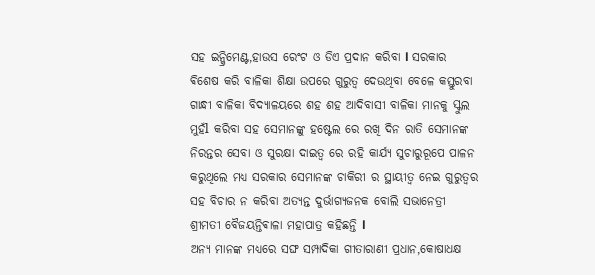ସହ ଇନ୍କ୍ରିମେଣ୍ଟ,ହାଉସ ରେଂଟ ଓ ଡିଏ ପ୍ରଦାନ କରିବା l ସରକାର ଵିଶେଷ କରି ବାଳିକା ଶିକ୍ଷା ଉପରେ ଗୁରୁତ୍ୱ ଦେଉଥିବା ବେଳେ କସ୍ତୁରବା ଗାନ୍ଧୀ ବାଳିକା ବିଦ୍ୟାଳୟରେ ଶହ ଶହ ଆଦିବାସୀ ବାଳିକା ମାନକୁ ସ୍କୁଲ ମୁହଁl କରିବା ସହ ସେମାନଙ୍କୁ ହଷ୍ଟେଲ ରେ ରଖି ଦିନ ରାତି ସେମାନଙ୍କ ନିରନ୍ତର ସେବା ଓ ସୁରକ୍ଷା ଦାଇତ୍ୱ ରେ ରହି କାର୍ଯ୍ୟ ସୁଚାରୁରୂପେ ପାଳନ କରୁଥିଲେ ମଧ୍ୟ ସରକାର ସେମାନଙ୍କ ଚାକିରୀ ର ସ୍ଥାୟୀତ୍ୱ ନେଇ ଗୁରୁତ୍ୱର ସହ ବିଚାର ନ କରିବା ଅତ୍ୟନ୍ତ ଦୁର୍ଭାଗ୍ୟଜନକ ବୋଲି ସଭାନେତ୍ରୀ ଶ୍ରୀମତୀ ବୈଜୟନ୍ତିଵାଳା ମହାପାତ୍ର କହିଛନ୍ତି l
ଅନ୍ୟ ମାନଙ୍କ ମଧ୍ୟରେ ସଙ୍ଘ ସମ୍ପାଦିକା ଗୀତାରାଣୀ ପ୍ରଧାନ,କୋଷାଧକ୍ଷ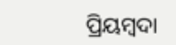ପ୍ରିୟମ୍ବଦା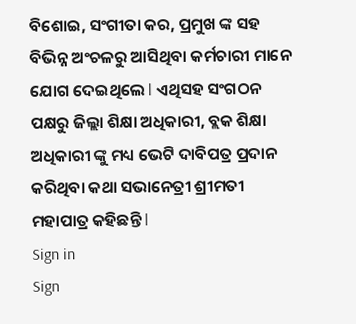ବିଶୋଇ, ସଂଗୀତା କର, ପ୍ରମୁଖ ଙ୍କ ସହ ବିଭିନ୍ନ ଅଂଚଳରୁ ଆସିଥିବା କର୍ମଚାରୀ ମାନେ ଯୋଗ ଦେଇଥିଲେ l ଏଥିସହ ସଂଗଠନ ପକ୍ଷରୁ ଜିଲ୍ଲା ଶିକ୍ଷା ଅଧିକାରୀ, ବ୍ଲକ ଶିକ୍ଷା ଅଧିକାରୀ ଙ୍କୁ ମଧ୍ୟ ଭେଟି ଦାବିପତ୍ର ପ୍ରଦାନ କରିଥିବା କଥା ସଭାନେତ୍ରୀ ଶ୍ରୀମତୀ ମହାପାତ୍ର କହିଛନ୍ତି l
Sign in
Sign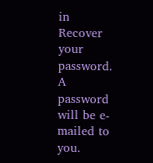in
Recover your password.
A password will be e-mailed to you.